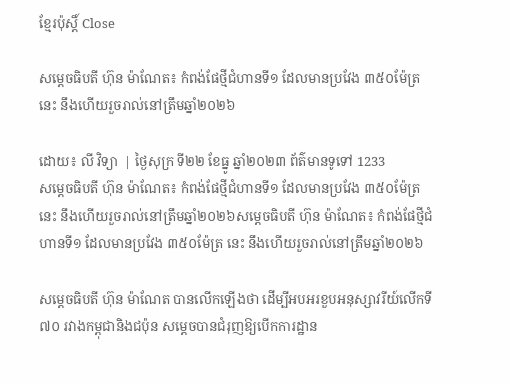ខ្មែរប៉ុស្ដិ៍ Close

សម្ដេចធិបតី ហ៊ុន ម៉ាណែត៖ កំពង់ផែថ្មីជំហានទី១ ដែលមានប្រវែង ៣៥០ម៉ែត្រ នេះ នឹងហើយរួចរាល់នៅត្រឹមឆ្នាំ២០២៦

ដោយ៖ លី វិទ្យា  | ថ្ងៃសុក្រ ទី២២ ខែធ្នូ ឆ្នាំ២០២៣ ព័ត៌មានទូទៅ 1233
សម្ដេចធិបតី ហ៊ុន ម៉ាណែត៖ កំពង់ផែថ្មីជំហានទី១ ដែលមានប្រវែង ៣៥០ម៉ែត្រ នេះ នឹងហើយរួចរាល់នៅត្រឹមឆ្នាំ២០២៦សម្ដេចធិបតី ហ៊ុន ម៉ាណែត៖ កំពង់ផែថ្មីជំហានទី១ ដែលមានប្រវែង ៣៥០ម៉ែត្រ នេះ នឹងហើយរួចរាល់នៅត្រឹមឆ្នាំ២០២៦

សម្ដេចធិបតី ហ៊ុន ម៉ាណែត បានលើកឡើងថា ដើម្បីអបអរខួបអនុស្សាវរីយ៍លើកទី៧០ រវាងកម្ពុជានិងជប៉ុន សម្ដេចបានជំរុញឱ្យបើកការដ្ឋាន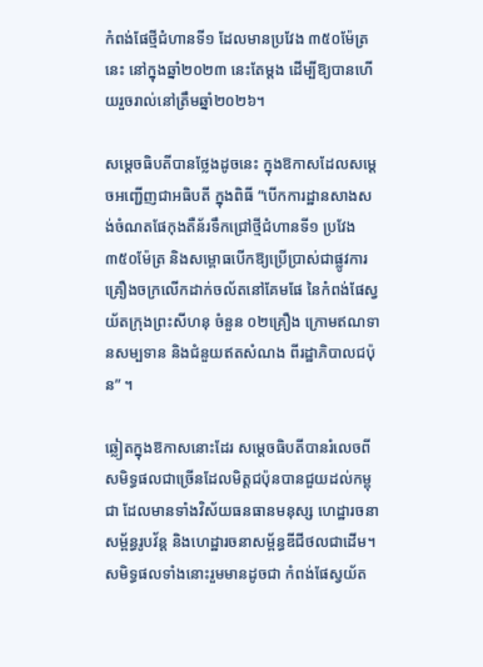កំពង់ផែថ្មីជំហានទី១ ដែលមានប្រវែង ៣៥០ម៉ែត្រ នេះ នៅក្នុងឆ្នាំ២០២៣ នេះតែម្ដង ដើម្បីឱ្យបានហើយរួចរាល់នៅត្រឹមឆ្នាំ២០២៦។

សម្ដេចធិបតីបានថ្លែងដូចនេះ ក្នុងឱកាសដែលសម្ដេចអញ្ជើញជាអធិបតី ក្នុងពិធី “បើកការដ្ឋានសាងសង់ចំណតផែកុងតឺន័រទឹកជ្រៅថ្មីជំហានទី១ ប្រវែង ៣៥០ម៉ែត្រ និងសម្ពោធបើកឱ្យប្រើប្រាស់ជាផ្លូវការគ្រឿងចក្រលើកដាក់ចល័តនៅគែមផែ នៃកំពង់ផែស្វយ័តក្រុងព្រះសីហនុ ចំនួន ០២គ្រឿង ក្រោមឥណទានសម្បទាន និងជំនួយឥតសំណង ពីរដ្ឋាភិបាលជប៉ុន” ។

ឆ្លៀតក្នុងឱកាសនោះដែរ សម្ដេចធិបតីបានរំលេចពីសមិទ្ធផលជាច្រើនដែលមិត្តជប៉ុនបានជួយដល់កម្ពុជា ដែលមានទាំងវិស័យធនធានមនុស្ស ហេដ្ឋារចនាសម្ព័ន្ធរូបវ័ន្ត និងហេដ្ឋារចនាសម្ព័ន្ធឌីជីថលជាដើម។ សមិទ្ធផលទាំងនោះរួមមានដូចជា កំពង់ផែស្វយ័ត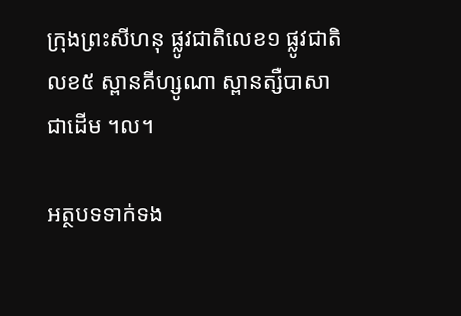ក្រុងព្រះសីហនុ ផ្លូវជាតិលេខ១ ផ្លូវជាតិលខ៥ ស្ពានគីហ្សូណា ស្ពានត្សឺបាសា ជាដើម ។ល។

អត្ថបទទាក់ទង